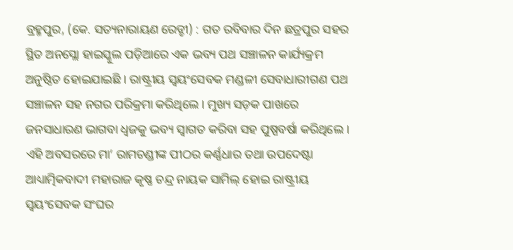ବ୍ରହ୍ମପୁର, (କେ. ସତ୍ୟନାରାୟଣ ରେଡ୍ଡୀ) : ଗତ ରବିବାର ଦିନ ଛତ୍ରପୁର ସହର ସ୍ଥିତ ଅନସ୍ଲୋ ହାଇସ୍କୁଲ ପଡ଼ିଆରେ ଏକ ଭବ୍ୟ ପଥ ସଞ୍ଚାଳନ କାର୍ଯ୍ୟକ୍ରମ ଅନୁଷ୍ଠିତ ହୋଇଯାଇଛି । ରାଷ୍ଟ୍ରୀୟ ସ୍ଵୟଂସେବକ ମଣ୍ଡଳୀ ସେବାଧାରୀଗଣ ପଥ ସଞ୍ଚାଳନ ସହ ନଗର ପରିକ୍ରମା କରିଥିଲେ । ମୁଖ୍ୟ ସଡ଼କ ପାଖରେ ଜନସାଧାରଣ ଭାଗବା ଧ୍ଵଜକୁ ଭବ୍ୟ ସ୍ଵାଗତ କରିବା ସହ ପୁଷ୍ପବର୍ଷା କରିଥିଲେ । ଏହି ଅବସରରେ ମା’ ରାମଚଣ୍ଡୀଙ୍କ ପୀଠର କର୍ଣ୍ଣଧାର ତଥା ଉପଦେଷ୍ଟା ଆଧ୍ୟାତ୍ମିକବାଦୀ ମହାରାଜ କୃଷ୍ଣ ଚନ୍ଦ୍ର ନାୟକ ସାମିଲ୍ ହୋଇ ରାଷ୍ଟ୍ରୀୟ ସ୍ଵୟଂସେବକ ସଂଘର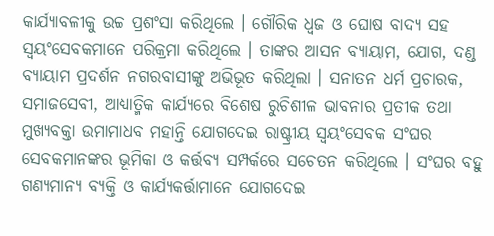କାର୍ଯ୍ୟାବଳୀକୁ ଉଚ୍ଚ ପ୍ରଶଂସା କରିଥିଲେ । ଗୌରିକ ଧ୍ଵଜ ଓ ଘୋଷ ବାଦ୍ୟ ସହ ସ୍ଵୟଂସେବକମାନେ ପରିକ୍ରମା କରିଥିଲେ । ତାଙ୍କର ଆସନ ବ୍ୟାୟାମ, ଯୋଗ, ଦଣ୍ଡ ବ୍ୟାୟାମ ପ୍ରଦର୍ଶନ ନଗରବାସୀଙ୍କୁ ଅଭିଭୂତ କରିଥିଲା । ସନାତନ ଧର୍ମ ପ୍ରଚାରକ, ସମାଜସେବୀ, ଆଧ୍ୟାତ୍ମିକ କାର୍ଯ୍ୟରେ ବିଶେଷ ରୁଚିଶୀଳ ଭାବନାର ପ୍ରତୀକ ତଥା ମୁଖ୍ୟବକ୍ତା ଉମାମାଧବ ମହାନ୍ତି ଯୋଗଦେଇ ରାଷ୍ଟ୍ରୀୟ ସ୍ଵୟଂସେବକ ସଂଘର ସେବକମାନଙ୍କର ଭୂମିକା ଓ କର୍ତ୍ତବ୍ୟ ସମ୍ପର୍କରେ ସଚେତନ କରିଥିଲେ । ସଂଘର ବହୁ ଗଣ୍ୟମାନ୍ୟ ବ୍ୟକ୍ତି ଓ କାର୍ଯ୍ୟକର୍ତ୍ତାମାନେ ଯୋଗଦେଇ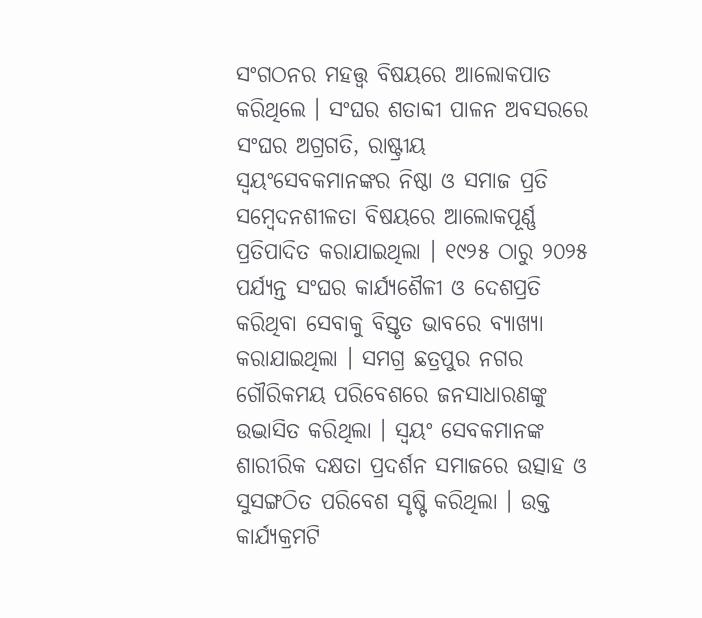ସଂଗଠନର ମହତ୍ତ୍ୱ ବିଷୟରେ ଆଲୋକପାତ କରିଥିଲେ । ସଂଘର ଶତାବ୍ଦୀ ପାଳନ ଅବସରରେ ସଂଘର ଅଗ୍ରଗତି, ରାଷ୍ଟ୍ରୀୟ ସ୍ଵୟଂସେବକମାନଙ୍କର ନିଷ୍ଠା ଓ ସମାଜ ପ୍ରତି ସମ୍ୱେଦନଶୀଳତା ବିଷୟରେ ଆଲୋକପୂର୍ଣ୍ଣ ପ୍ରତିପାଦିତ କରାଯାଇଥିଲା । ୧୯୨୫ ଠାରୁ ୨୦୨୫ ପର୍ଯ୍ୟନ୍ତ ସଂଘର କାର୍ଯ୍ୟଶୈଳୀ ଓ ଦେଶପ୍ରତି କରିଥିବା ସେବାକୁ ବିସ୍ତୃତ ଭାବରେ ବ୍ୟାଖ୍ୟା କରାଯାଇଥିଲା । ସମଗ୍ର ଛତ୍ରପୁର ନଗର ଗୌରିକମୟ ପରିବେଶରେ ଜନସାଧାରଣଙ୍କୁ ଉଦ୍ଭାସିତ କରିଥିଲା । ସ୍ଵୟଂ ସେବକମାନଙ୍କ ଶାରୀରିକ ଦକ୍ଷତା ପ୍ରଦର୍ଶନ ସମାଜରେ ଉତ୍ସାହ ଓ ସୁସଙ୍ଗଠିତ ପରିବେଶ ସୃଷ୍ଟି କରିଥିଲା । ଉକ୍ତ କାର୍ଯ୍ୟକ୍ରମଟି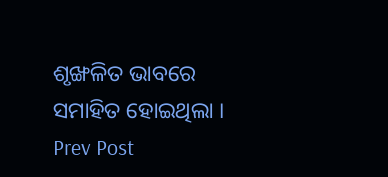ଶୃଙ୍ଖଳିତ ଭାବରେ ସମାହିତ ହୋଇଥିଲା ।
Prev Post